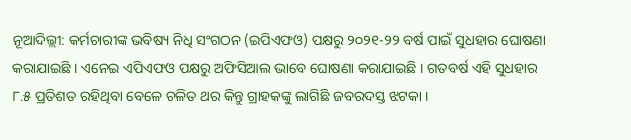ନୂଆଦିଲ୍ଲୀ: କର୍ମଚାରୀଙ୍କ ଭବିଷ୍ୟ ନିଧି ସଂଗଠନ (ଇପିଏଫଓ) ପକ୍ଷରୁ ୨୦୨୧-୨୨ ବର୍ଷ ପାଇଁ ସୁଧହାର ଘୋଷଣା କରାଯାଇଛି । ଏନେଇ ଏପିଏଫଓ ପକ୍ଷରୁ ଅଫିସିଆଲ ଭାବେ ଘୋଷଣା କରାଯାଇଛି । ଗତବର୍ଷ ଏହି ସୁଧହାର ୮.୫ ପ୍ରତିଶତ ରହିଥିବା ବେଳେ ଚଳିତ ଥର କିନ୍ତୁ ଗ୍ରାହକଙ୍କୁ ଲାଗିଛି ଜବରଦସ୍ତ ଝଟକା ।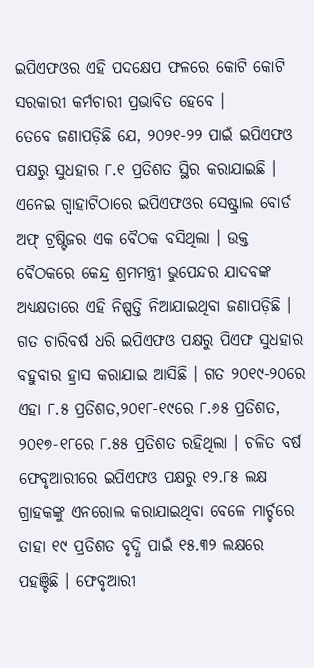ଇପିଏଫଓର ଏହି ପଦକ୍ଷେପ ଫଳରେ କୋଟି କୋଟି ସରକାରୀ କର୍ମଚାରୀ ପ୍ରଭାବିତ ହେବେ ।
ତେବେ ଜଣାପଡ଼ିଛି ଯେ, ୨୦୨୧-୨୨ ପାଇଁ ଇପିଏଫଓ ପକ୍ଷରୁ ସୁଧହାର ୮.୧ ପ୍ରତିଶତ ସ୍ଥିର କରାଯାଇଛି । ଏନେଇ ଗ୍ୱାହାଟିଠାରେ ଇପିଏଫଓର ସେଷ୍ଟ୍ରାଲ ବୋର୍ଡ ଅଫ୍ ଟ୍ରଷ୍ଟିଜର ଏକ ବୈଠକ ବସିଥିଲା । ଉକ୍ତ ବୈଠକରେ କେନ୍ଦ୍ର ଶ୍ରମମନ୍ତ୍ରୀ ଭୁପେନ୍ଦର ଯାଦବଙ୍କ ଅଧ୍ୟକ୍ଷତାରେ ଏହି ନିଷ୍ପତ୍ତି ନିଆଯାଇଥିବା ଜଣାପଡ଼ିଛି ।
ଗତ ଚାରିବର୍ଷ ଧରି ଇପିଏଫଓ ପକ୍ଷରୁ ପିଏଫ ସୁଧହାର ବହୁବାର ହ୍ରାସ କରାଯାଇ ଆସିଛି । ଗତ ୨୦୧୯-୨୦ରେ ଏହା ୮.୫ ପ୍ରତିଶତ,୨୦୧୮-୧୯ରେ ୮.୬୫ ପ୍ରତିଶତ, ୨୦୧୭-୧୮ରେ ୮.୫୫ ପ୍ରତିଶତ ରହିଥିଲା । ଚଳିତ ବର୍ଷ ଫେବୃଆରୀରେ ଇପିଏଫଓ ପକ୍ଷରୁ ୧୨.୮୫ ଲକ୍ଷ ଗ୍ରାହକଙ୍କୁ ଏନରୋଲ କରାଯାଇଥିବା ବେଳେ ମାର୍ଚ୍ଚରେ ତାହା ୧୯ ପ୍ରତିଶତ ବୃଦ୍ଧି ପାଇଁ ୧୫.୩୨ ଲକ୍ଷରେ ପହଞ୍ଚିଛି । ଫେବୃଆରୀ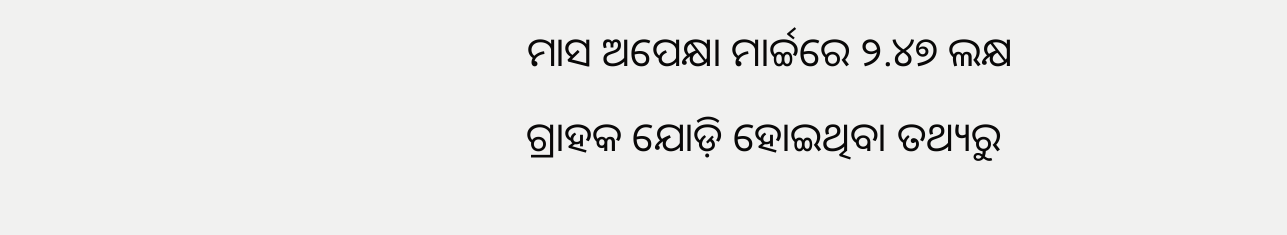ମାସ ଅପେକ୍ଷା ମାର୍ଚ୍ଚରେ ୨.୪୭ ଲକ୍ଷ ଗ୍ରାହକ ଯୋଡ଼ି ହୋଇଥିବା ତଥ୍ୟରୁ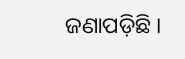ଜଣାପଡ଼ିଛି ।